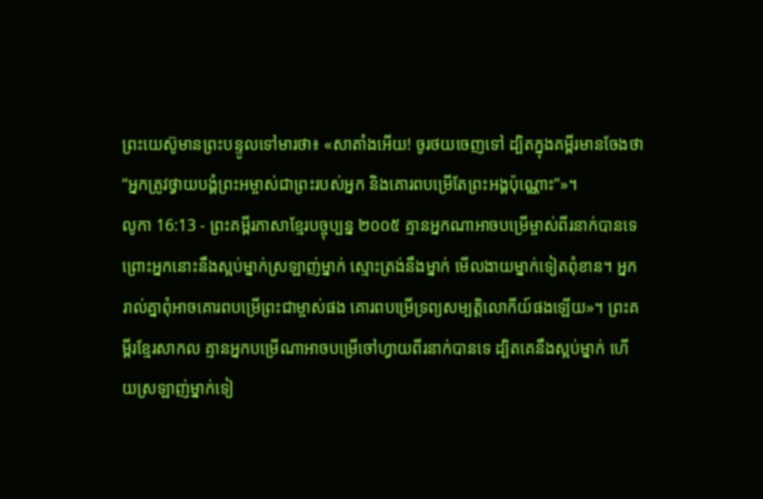ព្រះយេស៊ូមានព្រះបន្ទូលទៅមារថា៖ «សាតាំងអើយ! ចូរថយចេញទៅ ដ្បិតក្នុងគម្ពីរមានចែងថា “អ្នកត្រូវថ្វាយបង្គំព្រះអម្ចាស់ជាព្រះរបស់អ្នក និងគោរពបម្រើតែព្រះអង្គប៉ុណ្ណោះ”»។
លូកា 16:13 - ព្រះគម្ពីរភាសាខ្មែរបច្ចុប្បន្ន ២០០៥ គ្មានអ្នកណាអាចបម្រើម្ចាស់ពីរនាក់បានទេ ព្រោះអ្នកនោះនឹងស្អប់ម្នាក់ស្រឡាញ់ម្នាក់ ស្មោះត្រង់នឹងម្នាក់ មើលងាយម្នាក់ទៀតពុំខាន។ អ្នករាល់គ្នាពុំអាចគោរពបម្រើព្រះជាម្ចាស់ផង គោរពបម្រើទ្រព្យសម្បត្តិលោកីយ៍ផងឡើយ»។ ព្រះគម្ពីរខ្មែរសាកល គ្មានអ្នកបម្រើណាអាចបម្រើចៅហ្វាយពីរនាក់បានទេ ដ្បិតគេនឹងស្អប់ម្នាក់ ហើយស្រឡាញ់ម្នាក់ទៀ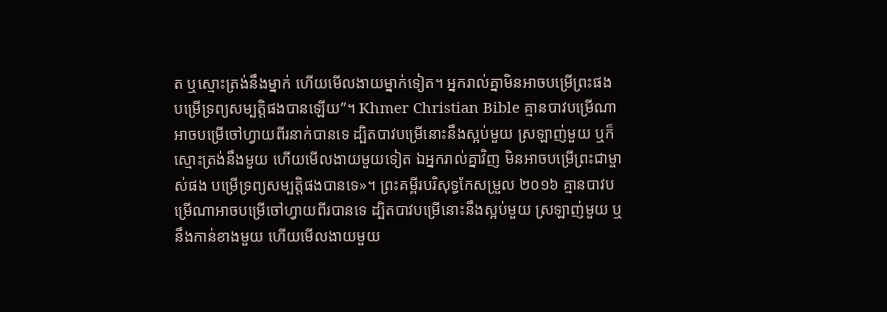ត ឬស្មោះត្រង់នឹងម្នាក់ ហើយមើលងាយម្នាក់ទៀត។ អ្នករាល់គ្នាមិនអាចបម្រើព្រះផង បម្រើទ្រព្យសម្បត្តិផងបានឡើយ”។ Khmer Christian Bible គ្មានបាវបម្រើណាអាចបម្រើចៅហ្វាយពីរនាក់បានទេ ដ្បិតបាវបម្រើនោះនឹងស្អប់មួយ ស្រឡាញ់មួយ ឬក៏ស្មោះត្រង់នឹងមួយ ហើយមើលងាយមួយទៀត ឯអ្នករាល់គ្នាវិញ មិនអាចបម្រើព្រះជាម្ចាស់ផង បម្រើទ្រព្យសម្បត្ដិផងបានទេ»។ ព្រះគម្ពីរបរិសុទ្ធកែសម្រួល ២០១៦ គ្មានបាវបម្រើណាអាចបម្រើចៅហ្វាយពីរបានទេ ដ្បិតបាវបម្រើនោះនឹងស្អប់មួយ ស្រឡាញ់មួយ ឬនឹងកាន់ខាងមួយ ហើយមើលងាយមួយ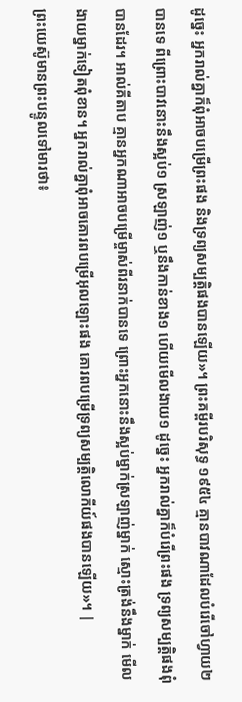ដូច្នេះ អ្នករាល់គ្នាក៏ពុំអាចបម្រើព្រះផង និងទ្រព្យសម្បត្តិផងបានឡើយ»។ ព្រះគម្ពីរបរិសុទ្ធ ១៩៥៤ គ្មានបាវណាដែលបំរើចៅហ្វាយ២បានទេ ពីព្រោះបាវនោះនឹងស្អប់១ ស្រឡាញ់១ ឬនឹងកាន់ខាង១ ហើយមើលងាយ១ ដូច្នេះ អ្នករាល់គ្នាក៏បំរើព្រះផង ទ្រព្យសម្បត្តិផងពុំបានដែរ។ អាល់គីតាប គ្មានអ្នកណាអាចបម្រើម្ចាស់ពីរនាក់បានទេ ព្រោះអ្នកនោះនឹងស្អប់ម្នាក់ស្រឡាញ់ម្នាក់ ស្មោះត្រង់នឹងម្នាក់ មើលងាយម្នាក់ទៀតពុំខាន។ អ្នករាល់គ្នាពុំអាចគោរពបម្រើអុលឡោះផង គោរពបម្រើទ្រព្យសម្បត្តិលោកីយ៍ផងបានឡើយ»។ |
ព្រះយេស៊ូមានព្រះបន្ទូលទៅមារថា៖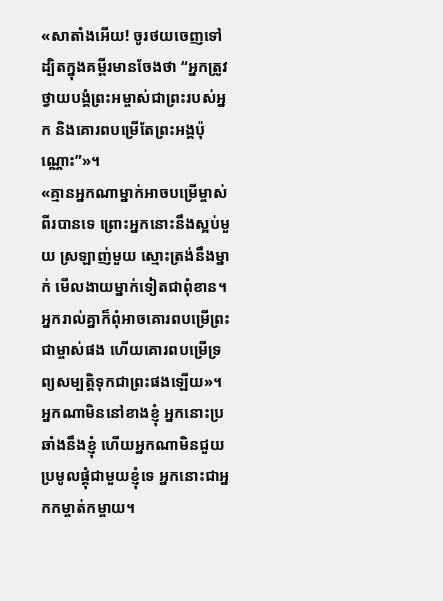«សាតាំងអើយ! ចូរថយចេញទៅ ដ្បិតក្នុងគម្ពីរមានចែងថា “អ្នកត្រូវថ្វាយបង្គំព្រះអម្ចាស់ជាព្រះរបស់អ្នក និងគោរពបម្រើតែព្រះអង្គប៉ុណ្ណោះ”»។
«គ្មានអ្នកណាម្នាក់អាចបម្រើម្ចាស់ពីរបានទេ ព្រោះអ្នកនោះនឹងស្អប់មួយ ស្រឡាញ់មួយ ស្មោះត្រង់នឹងម្នាក់ មើលងាយម្នាក់ទៀតជាពុំខាន។ អ្នករាល់គ្នាក៏ពុំអាចគោរពបម្រើព្រះជាម្ចាស់ផង ហើយគោរពបម្រើទ្រព្យសម្បត្តិទុកជាព្រះផងឡើយ»។
អ្នកណាមិននៅខាងខ្ញុំ អ្នកនោះប្រឆាំងនឹងខ្ញុំ ហើយអ្នកណាមិនជួយប្រមូលផ្ដុំជាមួយខ្ញុំទេ អ្នកនោះជាអ្នកកម្ចាត់កម្ចាយ។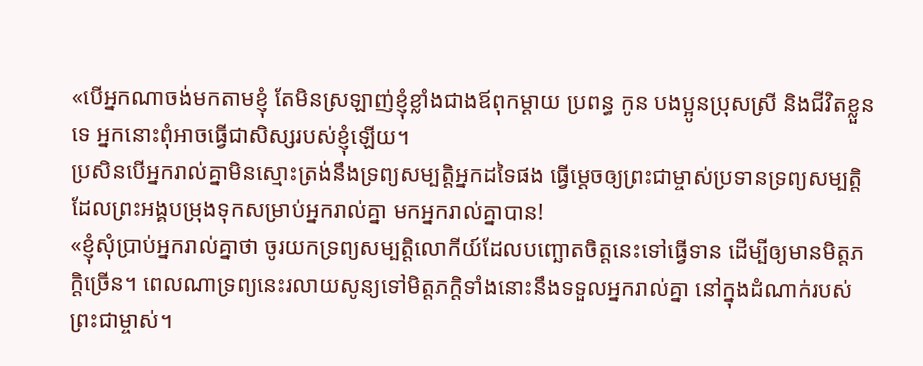«បើអ្នកណាចង់មកតាមខ្ញុំ តែមិនស្រឡាញ់ខ្ញុំខ្លាំងជាងឪពុកម្ដាយ ប្រពន្ធ កូន បងប្អូនប្រុសស្រី និងជីវិតខ្លួនទេ អ្នកនោះពុំអាចធ្វើជាសិស្សរបស់ខ្ញុំឡើយ។
ប្រសិនបើអ្នករាល់គ្នាមិនស្មោះត្រង់នឹងទ្រព្យសម្បត្តិអ្នកដទៃផង ធ្វើម្ដេចឲ្យព្រះជាម្ចាស់ប្រទានទ្រព្យសម្បត្តិដែលព្រះអង្គបម្រុងទុកសម្រាប់អ្នករាល់គ្នា មកអ្នករាល់គ្នាបាន!
«ខ្ញុំសុំប្រាប់អ្នករាល់គ្នាថា ចូរយកទ្រព្យសម្បត្តិលោកីយ៍ដែលបញ្ឆោតចិត្តនេះទៅធ្វើទាន ដើម្បីឲ្យមានមិត្តភក្ដិច្រើន។ ពេលណាទ្រព្យនេះរលាយសូន្យទៅមិត្តភក្ដិទាំងនោះនឹងទទួលអ្នករាល់គ្នា នៅក្នុងដំណាក់របស់ព្រះជាម្ចាស់។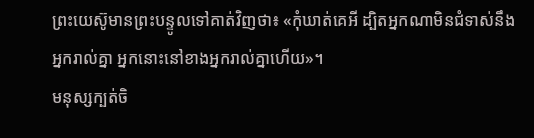ព្រះយេស៊ូមានព្រះបន្ទូលទៅគាត់វិញថា៖ «កុំឃាត់គេអី ដ្បិតអ្នកណាមិនជំទាស់នឹងអ្នករាល់គ្នា អ្នកនោះនៅខាងអ្នករាល់គ្នាហើយ»។
មនុស្សក្បត់ចិ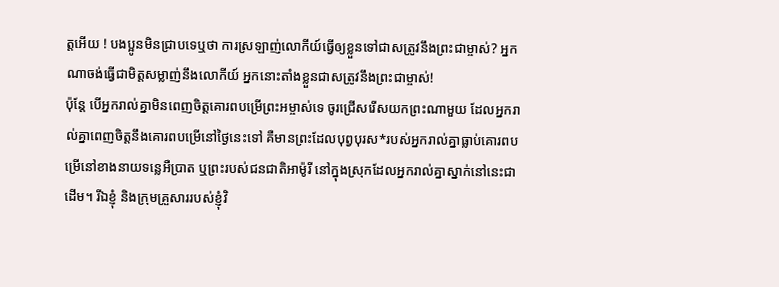ត្តអើយ ! បងប្អូនមិនជ្រាបទេឬថា ការស្រឡាញ់លោកីយ៍ធ្វើឲ្យខ្លួនទៅជាសត្រូវនឹងព្រះជាម្ចាស់? អ្នកណាចង់ធ្វើជាមិត្តសម្លាញ់នឹងលោកីយ៍ អ្នកនោះតាំងខ្លួនជាសត្រូវនឹងព្រះជាម្ចាស់!
ប៉ុន្តែ បើអ្នករាល់គ្នាមិនពេញចិត្តគោរពបម្រើព្រះអម្ចាស់ទេ ចូរជ្រើសរើសយកព្រះណាមួយ ដែលអ្នករាល់គ្នាពេញចិត្តនឹងគោរពបម្រើនៅថ្ងៃនេះទៅ គឺមានព្រះដែលបុព្វបុរស*របស់អ្នករាល់គ្នាធ្លាប់គោរពបម្រើនៅខាងនាយទន្លេអឺប្រាត ឬព្រះរបស់ជនជាតិអាម៉ូរី នៅក្នុងស្រុកដែលអ្នករាល់គ្នាស្នាក់នៅនេះជាដើម។ រីឯខ្ញុំ និងក្រុមគ្រួសាររបស់ខ្ញុំវិ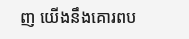ញ យើងនឹងគោរពប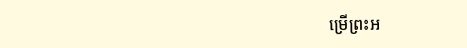ម្រើព្រះអ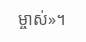ម្ចាស់»។